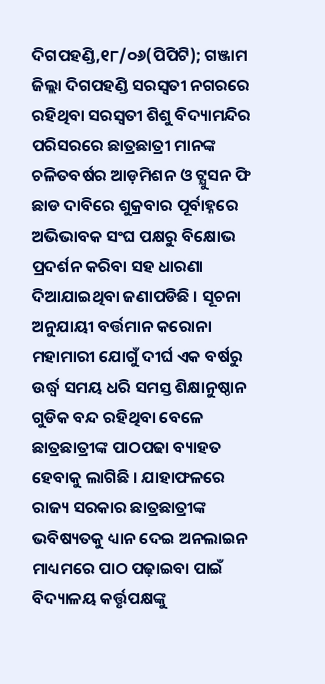ଦିଗପହଣ୍ଡି,୧୮/୦୬(ପିପିଟି); ଗଞ୍ଜାମ ଜିଲ୍ଲା ଦିଗପହଣ୍ଡି ସରସ୍ଵତୀ ନଗରରେ ରହିଥିବା ସରସ୍ଵତୀ ଶିଶୁ ବିଦ୍ୟାମନ୍ଦିର ପରିସରରେ ଛାତ୍ରଛାତ୍ରୀ ମାନଙ୍କ ଚଳିତବର୍ଷର ଆଡ଼ମିଶନ ଓ ଟ୍ଯୁସନ ଫି ଛାଡ ଦାବିରେ ଶୁକ୍ରବାର ପୂର୍ବାହ୍ନରେ ଅଭିଭାବକ ସଂଘ ପକ୍ଷରୁ ବିକ୍ଷୋଭ ପ୍ରଦର୍ଶନ କରିବା ସହ ଧାରଣା ଦିଆଯାଇଥିବା ଜଣାପଡିଛି । ସୂଚନା ଅନୁଯାୟୀ ବର୍ତ୍ତମାନ କରୋନା ମହାମାରୀ ଯୋଗୁଁ ଦୀର୍ଘ ଏକ ବର୍ଷରୁ ଉର୍ଦ୍ଧ୍ବ ସମୟ ଧରି ସମସ୍ତ ଶିକ୍ଷାନୁଷ୍ଠାନ ଗୁଡିକ ବନ୍ଦ ରହିଥିବା ବେଳେ ଛାତ୍ରଛାତ୍ରୀଙ୍କ ପାଠପଢା ବ୍ୟାହତ ହେବାକୁ ଲାଗିଛି । ଯାହାଫଳରେ ରାଜ୍ୟ ସରକାର ଛାତ୍ରଛାତ୍ରୀଙ୍କ ଭବିଷ୍ୟତକୁ ଧ୍ୟାନ ଦେଇ ଅନଲାଇନ ମାଧ୍ୟମରେ ପାଠ ପଢ଼ାଇବା ପାଇଁ ବିଦ୍ୟାଳୟ କର୍ତ୍ତୃପକ୍ଷଙ୍କୁ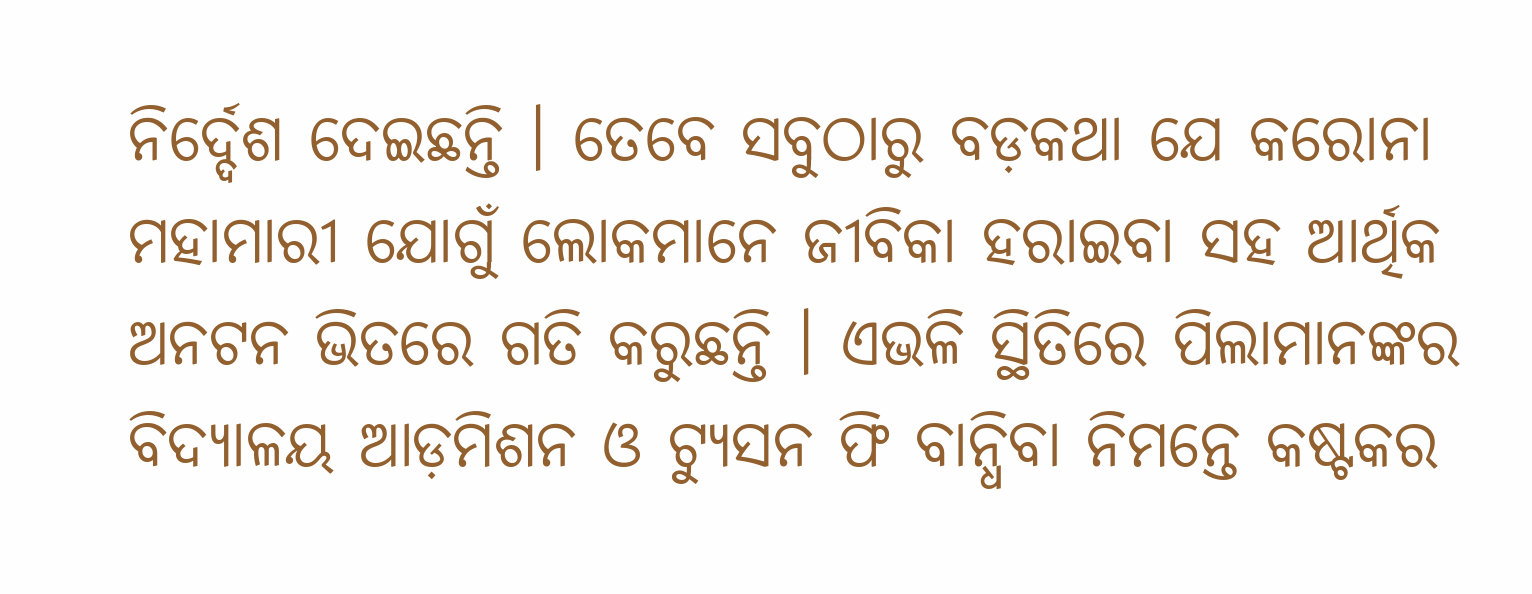ନିର୍ଦ୍ଦେଶ ଦେଇଛନ୍ତି । ତେବେ ସବୁଠାରୁ ବଡ଼କଥା ଯେ କରୋନା ମହାମାରୀ ଯୋଗୁଁ ଲୋକମାନେ ଜୀବିକା ହରାଇବା ସହ ଆର୍ଥିକ ଅନଟନ ଭିତରେ ଗତି କରୁଛନ୍ତି । ଏଭଳି ସ୍ଥିତିରେ ପିଲାମାନଙ୍କର ବିଦ୍ୟାଳୟ ଆଡ଼ମିଶନ ଓ ଟ୍ଯୁସନ ଫି ବାନ୍ଧିବା ନିମନ୍ତେ କଷ୍ଟକର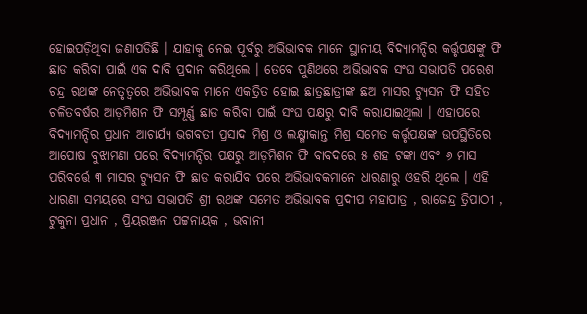ହୋଇପଡ଼ିଥିବା ଜଣାପଡିଛି । ଯାହାକୁ ନେଇ ପୂର୍ବରୁ ଅଭିଭାବକ ମାନେ ସ୍ଥାନୀୟ ବିଦ୍ୟାମନ୍ଦିର କର୍ତ୍ତୃପକ୍ଷଙ୍କୁ ଫି ଛାଡ କରିବା ପାଇଁ ଏକ ଦାବି ପ୍ରଦାନ କରିଥିଲେ । ତେବେ ପୁଣିଥରେ ଅଭିଭାବକ ସଂଘ ସଭାପତି ପରେଶ ଚନ୍ଦ୍ର ରଥଙ୍କ ନେତୃତ୍ବରେ ଅଭିଭାବକ ମାନେ ଏକତ୍ରିତ ହୋଇ ଛାତ୍ରଛାତ୍ରୀଙ୍କ ଛଅ ମାସର ଟ୍ଯୁସନ ଫି ସହିତ ଚଳିତବର୍ଷର ଆଡ଼ମିଶନ ଫି ସମ୍ପୂର୍ଣ୍ଣ ଛାଡ କରିବା ପାଇଁ ସଂଘ ପକ୍ଷରୁ ଦାବି କରାଯାଇଥିଲା । ଏହାପରେ ବିଦ୍ୟାମନ୍ଦିର ପ୍ରଧାନ ଆଚାର୍ଯ୍ୟ ଭଗବତୀ ପ୍ରସାଦ ମିଶ୍ର ଓ ଲକ୍ଷ୍ମୀକାନ୍ତ ମିଶ୍ର ସମେତ କର୍ତ୍ତୃପକ୍ଷଙ୍କ ଉପସ୍ଥିତିରେ ଆପୋଷ ବୁଝାମଣା ପରେ ବିଦ୍ୟାମନ୍ଦିର ପକ୍ଷରୁ ଆଡ଼ମିଶନ ଫି ବାବଦରେ ୫ ଶହ ଟଙ୍କା ଏବଂ ୬ ମାସ ପରିବର୍ତ୍ତେ ୩ ମାସର ଟ୍ଯୁସନ ଫି ଛାଡ କରାଯିବ ପରେ ଅଭିଭାବକମାନେ ଧାରଣାରୁ ଓହରି ଥିଲେ । ଏହି ଧାରଣା ସମୟରେ ସଂଘ ସଭାପତି ଶ୍ରୀ ରଥଙ୍କ ସମେତ ଅଭିଭାବକ ପ୍ରଦୀପ ମହାପାତ୍ର , ରାଜେନ୍ଦ୍ର ତ୍ରିପାଠୀ , ଟୁକୁନା ପ୍ରଧାନ , ପ୍ରିୟରଞ୍ଜନ ପଟ୍ଟନାୟକ , ଭବାନୀ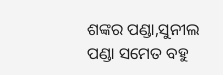ଶଙ୍କର ପଣ୍ଡା,ସୁନୀଲ ପଣ୍ଡା ସମେତ ବହୁ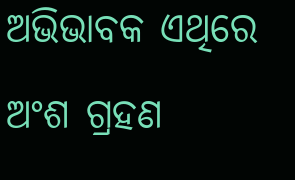ଅଭିଭାବକ ଏଥିରେ ଅଂଶ ଗ୍ରହଣ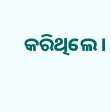କରିଥିଲେ ।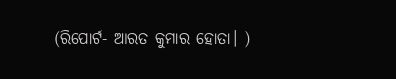(ରିପୋର୍ଟ- ଆରତ କୁମାର ହୋତା। )